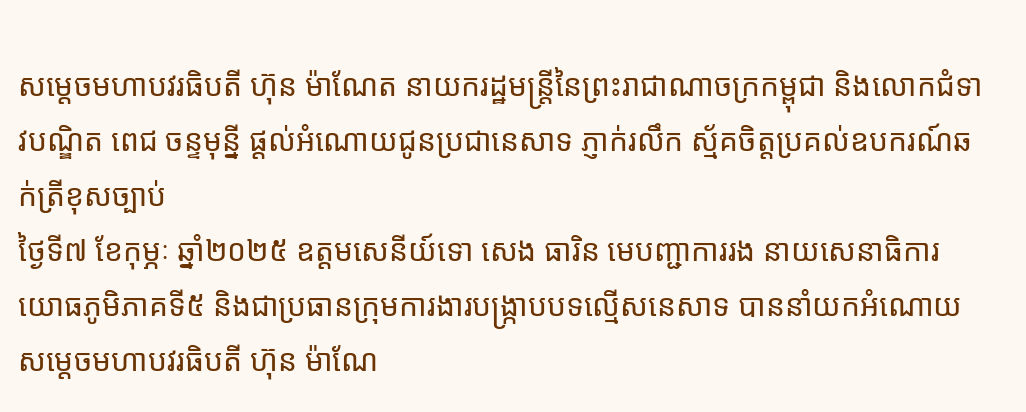សម្តេចមហាបវរធិបតី ហ៊ុន ម៉ាណែត នាយករដ្ឋមន្ត្រីនៃព្រះរាជាណាចក្រកម្ពុជា និងលោកជំទាវបណ្ឌិត ពេជ ចន្ទមុន្នី ផ្តល់អំណោយជូនប្រជានេសាទ ភ្ញាក់រលឹក ស្ម័គចិត្តប្រគល់ឧបករណ៍ឆក់ត្រីខុសច្បាប់
ថ្ងៃទី៧ ខែកុម្ភៈ ឆ្នាំ២០២៥ ឧត្តមសេនីយ៍ទោ សេង ធារិន មេបញ្ជាការរង នាយសេនាធិការ យោធភូមិភាគទី៥ និងជាប្រធានក្រុមការងារបង្ក្រាបបទល្មើសនេសាទ បាននាំយកអំណោយសម្តេចមហាបវរធិបតី ហ៊ុន ម៉ាណែ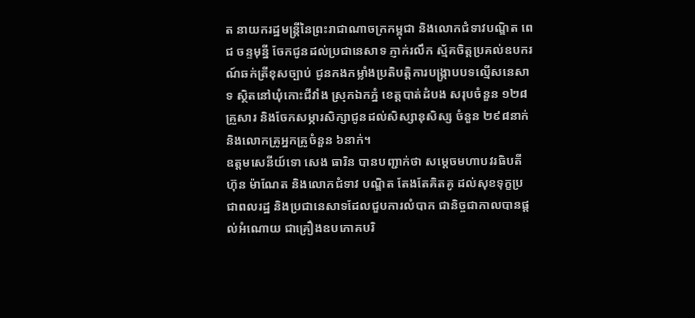ត នាយករដ្ឋមន្ត្រីនៃព្រះរាជាណាចក្រកម្ពុជា និងលោកជំទាវបណ្ឌិត ពេជ ចន្ទមុន្នី ចែកជូនដល់ប្រជានេសាទ ភ្ញាក់រលឹក ស្ម័គចិត្តប្រគល់ឧបករណ៍ឆក់ត្រីខុសច្បាប់ ជូនកងកម្លាំងប្រតិបត្តិការបង្រ្កាបបទល្មើសនេសាទ ស្ថិតនៅឃុំកោះជីវាំង ស្រុកឯកភ្នំ ខេត្តបាត់ដំបង សរុបចំនួន ១២៨គ្រួសារ និងចែកសម្ភារសិក្សាជូនដល់សិស្សានុសិស្ស ចំនួន ២៩៨នាក់ និងលោកគ្រូអ្នកគ្រូចំនួន ៦នាក់។
ឧត្តមសេនីយ៍ទោ សេង ធារិន បានបញ្ជាក់ថា សម្តេចមហាបវរធិបតី ហ៊ុន ម៉ាណែត និងលោកជំទាវ បណ្ឌិត តែងតែគិតគូ ដល់សុខទុក្ខប្រជាពលរដ្ឋ និងប្រជានេសាទដែលជួបការលំបាក ជានិច្ចជាកាលបានផ្តល់អំណោយ ជាគ្រឿងឧបភោគបរិ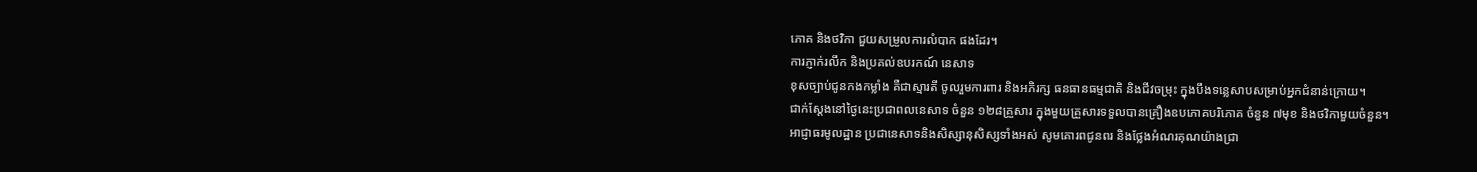ភោគ និងថវិកា ជួយសម្រួលការលំបាក ផងដែរ។
ការភ្ញាក់រលឹក និងប្រគល់ឧបរកណ៍ នេសាទ
ខុសច្បាប់ជូនកងកម្លាំង គឺជាស្មារតី ចូលរួមការពារ និងអភិរក្ស ធនធានធម្មជាតិ និងជីវចម្រុះ ក្នុងបឹងទន្លេសាបសម្រាប់អ្នកជំនាន់ក្រោយ។
ជាក់ស្តែងនៅថ្ងៃនេះប្រជាពលនេសាទ ចំនួន ១២៨គ្រួសារ ក្នុងមួយគ្រួសារទទួលបានគ្រឿងឧបភោគបរិភោគ ចំនួន ៧មុខ និងថវិកាមួយចំនួន។
អាជ្ញាធរមូលដ្ឋាន ប្រជានេសាទនិងសិស្សានុសិស្សទាំងអស់ សូមគោរពជូនពរ និងថ្លែងអំណរគុណយ៉ាងជ្រា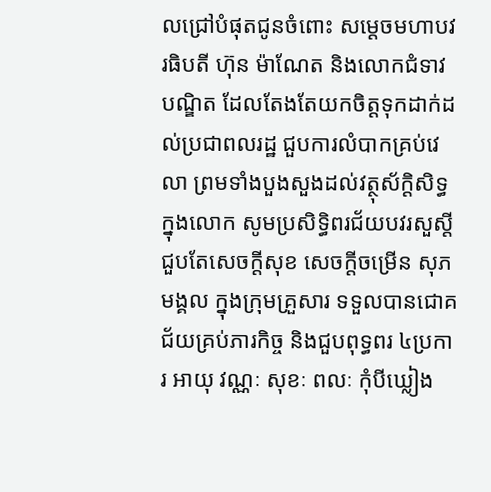លជ្រៅបំផុតជូនចំពោះ សម្តេចមហាបវរធិបតី ហ៊ុន ម៉ាណែត និងលោកជំទាវបណ្ឌិត ដែលតែងតែយកចិត្តទុកដាក់ដល់ប្រជាពលរដ្ឋ ជួបការលំបាកគ្រប់វេលា ព្រមទាំងបួងសួងដល់វត្ថុស័ក្តិសិទ្ធក្នុងលោក សូមប្រសិទ្ធិពរជ័យបវរសួស្តី ជួបតែសេចក្ដីសុខ សេចក្តីចម្រើន សុភមង្គល ក្នុងក្រុមគ្រួសារ ទទួលបានជោគជ័យគ្រប់ភារកិច្ច និងជួបពុទ្ធពរ ៤ប្រការ អាយុ វណ្ណៈ សុខៈ ពលៈ កុំបីឃ្លៀង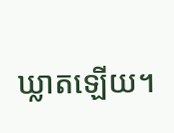ឃ្លាតឡើយ។